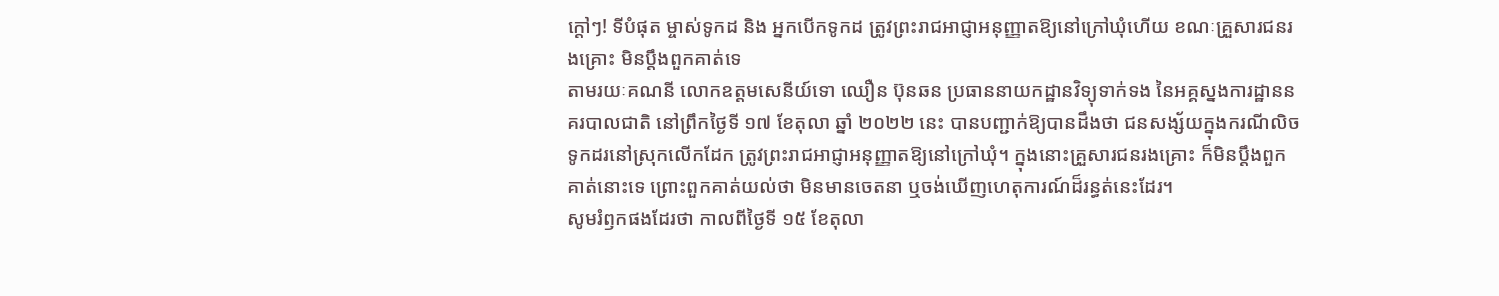ក្ដៅៗ! ទីបំផុត ម្ចាស់ទូកដ និង អ្នកបើកទូកដ ត្រូវព្រះរាជអាជ្ញាអនុញ្ញាតឱ្យនៅក្រៅឃុំហើយ ខណៈគ្រួសារជនរងគ្រោះ មិនប្តឹងពួកគាត់ទេ
តាមរយៈគណនី លោកឧត្តមសេនីយ៍ទោ ឈឿន ប៊ុនឆន ប្រធាននាយកដ្ឋានវិទ្យុទាក់ទង នៃអគ្គស្នងការដ្ឋាននគរបាលជាតិ នៅព្រឹកថ្ងៃទី ១៧ ខែតុលា ឆ្នាំ ២០២២ នេះ បានបញ្ជាក់ឱ្យបានដឹងថា ជនសង្ស័យក្នុងករណីលិចទូកដរនៅស្រុកលើកដែក ត្រូវព្រះរាជអាជ្ញាអនុញ្ញាតឱ្យនៅក្រៅឃុំ។ ក្នុងនោះគ្រួសារជនរងគ្រោះ ក៏មិនប្តឹងពួកគាត់នោះទេ ព្រោះពួកគាត់យល់ថា មិនមានចេតនា ឬចង់ឃើញហេតុការណ៍ដ៏រន្ធត់នេះដែរ។
សូមរំឭកផងដែរថា កាលពីថ្ងៃទី ១៥ ខែតុលា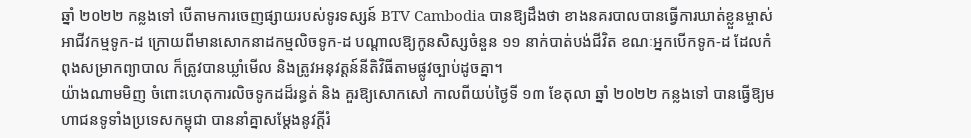ឆ្នាំ ២០២២ កន្លងទៅ បើតាមការចេញផ្សាយរបស់ទូរទស្សន៍ BTV Cambodia បានឱ្យដឹងថា ខាងនគរបាលបានធ្វើការឃាត់ខ្លួនម្ចាស់អាជីវកម្មទូក-ដ ក្រោយពីមានសោកនាដកម្មលិចទូក-ដ បណ្ដាលឱ្យកូនសិស្សចំនួន ១១ នាក់បាត់បង់ជីវិត ខណៈអ្នកបើកទូក-ដ ដែលកំពុងសម្រាកព្យាបាល ក៏ត្រូវបានឃ្លាំមើល និងត្រូវអនុវត្តន៍នីតិវិធីតាមផ្លូវច្បាប់ដូចគ្នា។
យ៉ាងណាមមិញ ចំពោះហេតុការលិចទូកដដ៏រន្ធត់ និង គួរឱ្យសោកសៅ កាលពីយប់ថ្ងៃទី ១៣ ខែតុលា ឆ្នាំ ២០២២ កន្លងទៅ បានធ្វើឱ្យមហាជនទូទាំងប្រទេសកម្ពុជា បាននាំគ្នាសម្ដែងនូវក្ដីរំ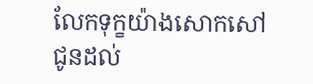លែកទុក្ខយ៉ាងសោកសៅ ជូនដល់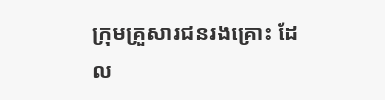ក្រុមគ្រួសារជនរងគ្រោះ ដែល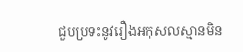ជួបប្រទះនូវរឿងអកុសលស្មានមិន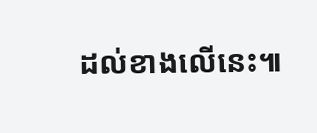ដល់ខាងលើនេះ៕